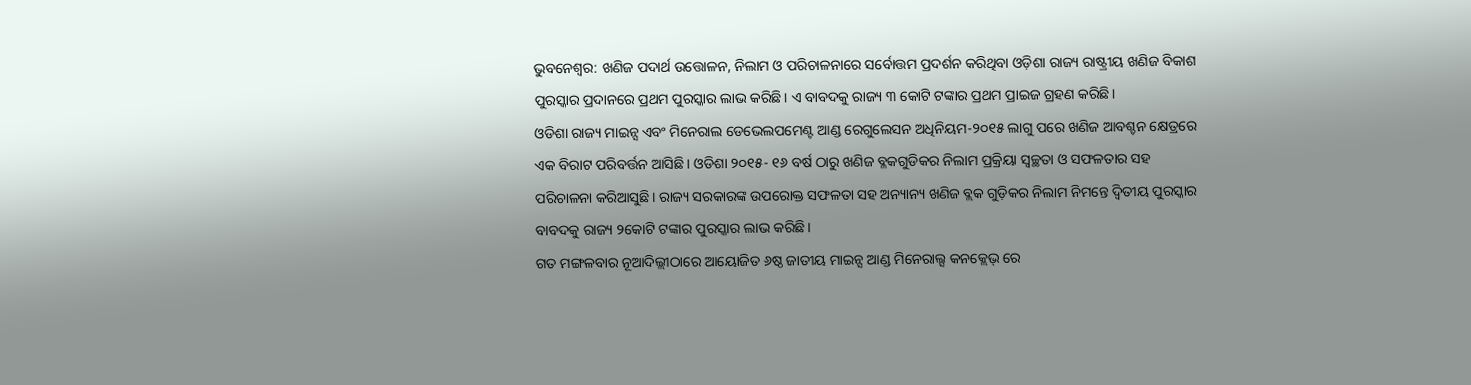ଭୁବନେଶ୍ବର: ଖଣିଜ ପଦାର୍ଥ ଉତ୍ତୋଳନ, ନିଲାମ ଓ ପରିଚାଳନାରେ ସର୍ବୋତ୍ତମ ପ୍ରଦର୍ଶନ କରିଥିବା ଓଡ଼ିଶା ରାଜ୍ୟ ରାଷ୍ଟ୍ରୀୟ ଖଣିଜ ବିକାଶ ପୁରସ୍କାର ପ୍ରଦାନରେ ପ୍ରଥମ ପୁରସ୍କାର ଲାଭ କରିଛି। ଏ ବାବଦକୁ ରାଜ୍ୟ ୩ କୋଟି ଟଙ୍କାର ପ୍ରଥମ ପ୍ରାଇଜ ଗ୍ରହଣ କରିଛି।
ଓଡିଶା ରାଜ୍ୟ ମାଇନ୍ସ ଏବଂ ମିନେରାଲ ଡେଭେଲପମେଣ୍ଟ ଆଣ୍ଡ ରେଗୁଲେସନ ଅଧିନିୟମ-୨୦୧୫ ଲାଗୁ ପରେ ଖଣିଜ ଆବଶ୍ଚନ କ୍ଷେତ୍ରରେ ଏକ ବିରାଟ ପରିବର୍ତ୍ତନ ଆସିଛି। ଓଡିଶା ୨୦୧୫- ୧୬ ବର୍ଷ ଠାରୁ ଖଣିଜ ବ୍ଳକଗୁଡିକର ନିଲାମ ପ୍ରକ୍ରିୟା ସ୍ୱଚ୍ଛତା ଓ ସଫଳତାର ସହ ପରିଚାଳନା କରିଆସୁଛି। ରାଜ୍ୟ ସରକାରଙ୍କ ଉପରୋକ୍ତ ସଫଳତା ସହ ଅନ୍ୟାନ୍ୟ ଖଣିଜ ବ୍ଲକ ଗୁଡ଼ିକର ନିଲାମ ନିମନ୍ତେ ଦ୍ଵିତୀୟ ପୁରସ୍କାର ବାବଦକୁ ରାଜ୍ୟ ୨କୋଟି ଟଙ୍କାର ପୁରସ୍କାର ଲାଭ କରିଛି।
ଗତ ମଙ୍ଗଳବାର ନୂଆଦିଲ୍ଲୀଠାରେ ଆୟୋଜିତ ୬ଷ୍ଠ ଜାତୀୟ ମାଇନ୍ସ ଆଣ୍ଡ ମିନେରାଲ୍ସ କନକ୍ଲେଭ୍ ରେ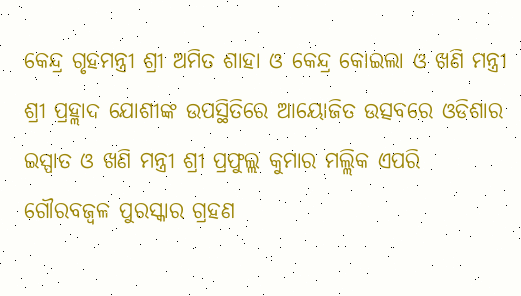କେନ୍ଦ୍ର ଗୃହମନ୍ତ୍ରୀ ଶ୍ରୀ ଅମିତ ଶାହା ଓ କେନ୍ଦ୍ର କୋଇଲା ଓ ଖଣି ମନ୍ତ୍ରୀ ଶ୍ରୀ ପ୍ରହ୍ଲାଦ ଯୋଶୀଙ୍କ ଉପସ୍ଥିତିରେ ଆୟୋଜିତ ଉତ୍ସବରେ ଓଡିଶାର ଇସ୍ପାତ ଓ ଖଣି ମନ୍ତ୍ରୀ ଶ୍ରୀ ପ୍ରଫୁଲ୍ଲ କୁମାର ମଲ୍ଲିକ ଏପରି ଗୌରବଜ୍ୱଳ ପୁରସ୍କାର ଗ୍ରହଣ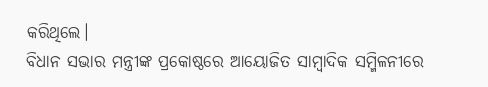କରିଥିଲେ।
ବିଧାନ ସଭାର ମନ୍ତ୍ରୀଙ୍କ ପ୍ରକୋଷ୍ଠରେ ଆୟୋଜିତ ସାମ୍ବାଦିକ ସମ୍ମିଳନୀରେ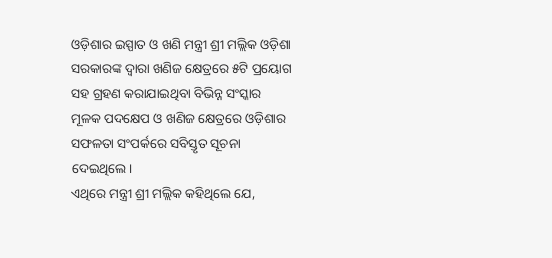ଓଡ଼ିଶାର ଇସ୍ପାତ ଓ ଖଣି ମନ୍ତ୍ରୀ ଶ୍ରୀ ମଲ୍ଲିକ ଓଡ଼ିଶା ସରକାରଙ୍କ ଦ୍ଵାରା ଖଣିଜ କ୍ଷେତ୍ରରେ ୫ଟି ପ୍ରୟୋଗ ସହ ଗ୍ରହଣ କରାଯାଇଥିବା ବିଭିନ୍ନ ସଂସ୍କାର ମୂଳକ ପଦକ୍ଷେପ ଓ ଖଣିଜ କ୍ଷେତ୍ରରେ ଓଡ଼ିଶାର ସଫଳତା ସଂପର୍କରେ ସବିସ୍ତୃତ ସୂଚନା ଦେଇଥିଲେ।
ଏଥିରେ ମନ୍ତ୍ରୀ ଶ୍ରୀ ମଲ୍ଲିକ କହିଥିଲେ ଯେ,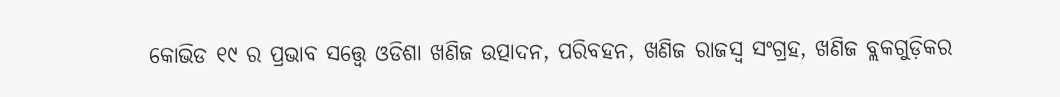କୋଭିଡ ୧୯ ର ପ୍ରଭାବ ସତ୍ତ୍ୱେ ଓଡିଶା ଖଣିଜ ଉତ୍ପାଦନ, ପରିବହନ, ଖଣିଜ ରାଜସ୍ଵ ସଂଗ୍ରହ, ଖଣିଜ ବ୍ଲକଗୁଡ଼ିକର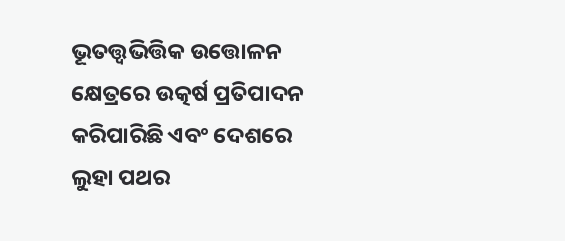ଭୂତତ୍ତ୍ଵଭିତ୍ତିକ ଉତ୍ତୋଳନ କ୍ଷେତ୍ରରେ ଉତ୍କର୍ଷ ପ୍ରତିପାଦନ କରିପାରିଛି ଏବଂ ଦେଶରେ ଲୁହା ପଥର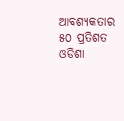ଆବଶ୍ୟକତାର ୫୦ ପ୍ରତିଶତ ଓଡିଶା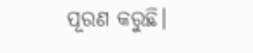ପୂରଣ କରୁଛି।